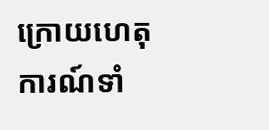ក្រោយហេតុការណ៍ទាំ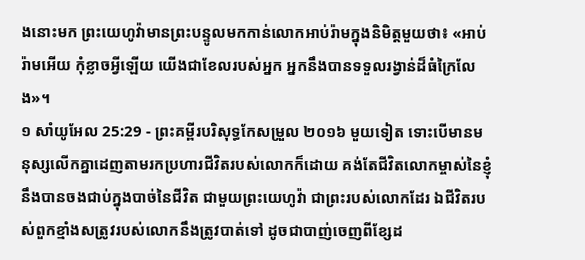ងនោះមក ព្រះយេហូវ៉ាមានព្រះបន្ទូលមកកាន់លោកអាប់រ៉ាមក្នុងនិមិត្តមួយថា៖ «អាប់រ៉ាមអើយ កុំខ្លាចអ្វីឡើយ យើងជាខែលរបស់អ្នក អ្នកនឹងបានទទួលរង្វាន់ដ៏ធំក្រៃលែង»។
១ សាំយូអែល 25:29 - ព្រះគម្ពីរបរិសុទ្ធកែសម្រួល ២០១៦ មួយទៀត ទោះបើមានមនុស្សលើកគ្នាដេញតាមរកប្រហារជីវិតរបស់លោកក៏ដោយ គង់តែជីវិតលោកម្ចាស់នៃខ្ញុំ នឹងបានចងជាប់ក្នុងបាច់នៃជីវិត ជាមួយព្រះយេហូវ៉ា ជាព្រះរបស់លោកដែរ ឯជីវិតរបស់ពួកខ្មាំងសត្រូវរបស់លោកនឹងត្រូវបាត់ទៅ ដូចជាបាញ់ចេញពីខ្សែដ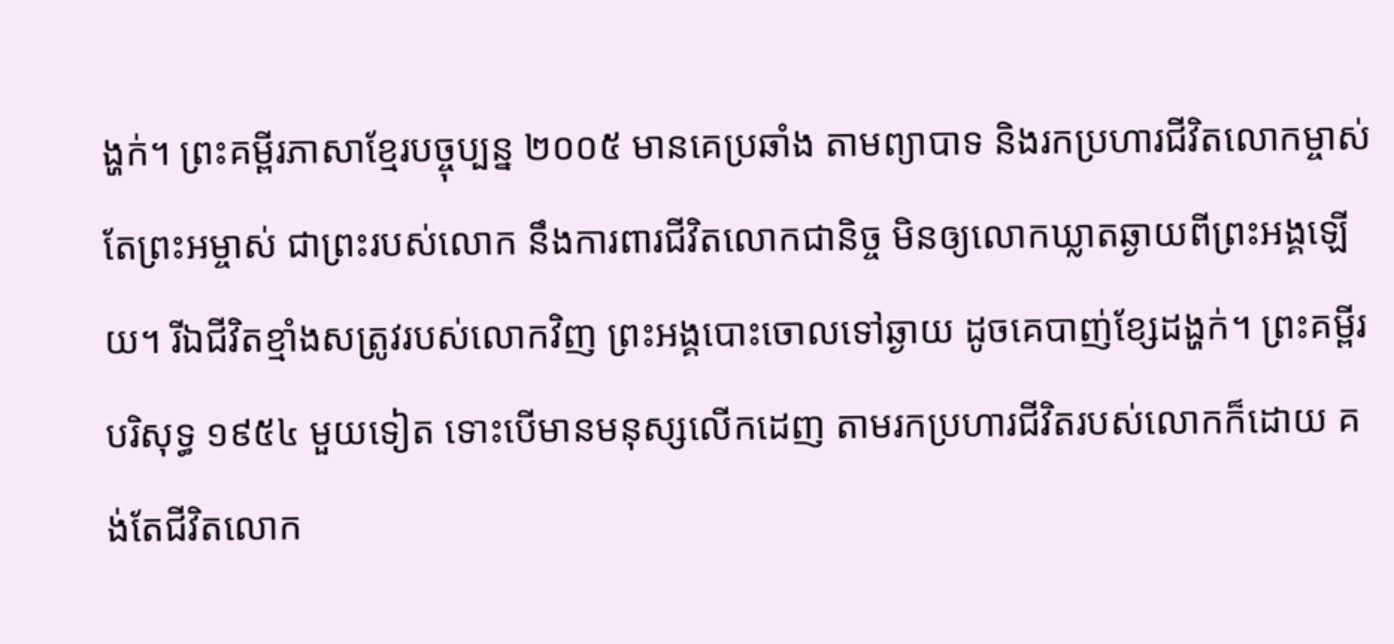ង្ហក់។ ព្រះគម្ពីរភាសាខ្មែរបច្ចុប្បន្ន ២០០៥ មានគេប្រឆាំង តាមព្យាបាទ និងរកប្រហារជីវិតលោកម្ចាស់ តែព្រះអម្ចាស់ ជាព្រះរបស់លោក នឹងការពារជីវិតលោកជានិច្ច មិនឲ្យលោកឃ្លាតឆ្ងាយពីព្រះអង្គឡើយ។ រីឯជីវិតខ្មាំងសត្រូវរបស់លោកវិញ ព្រះអង្គបោះចោលទៅឆ្ងាយ ដូចគេបាញ់ខ្សែដង្ហក់។ ព្រះគម្ពីរបរិសុទ្ធ ១៩៥៤ មួយទៀត ទោះបើមានមនុស្សលើកដេញ តាមរកប្រហារជីវិតរបស់លោកក៏ដោយ គង់តែជីវិតលោក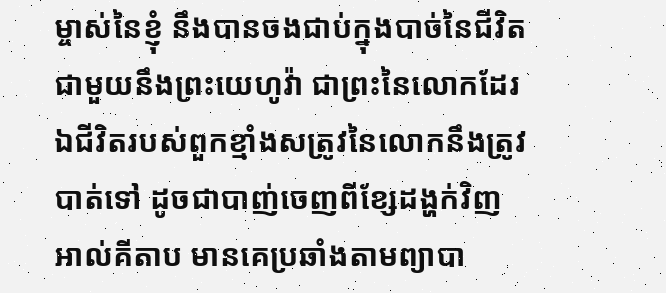ម្ចាស់នៃខ្ញុំ នឹងបានចងជាប់ក្នុងបាច់នៃជីវិត ជាមួយនឹងព្រះយេហូវ៉ា ជាព្រះនៃលោកដែរ ឯជីវិតរបស់ពួកខ្មាំងសត្រូវនៃលោកនឹងត្រូវបាត់ទៅ ដូចជាបាញ់ចេញពីខ្សែដង្ហក់វិញ អាល់គីតាប មានគេប្រឆាំងតាមព្យាបា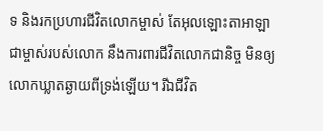ទ និងរកប្រហារជីវិតលោកម្ចាស់ តែអុលឡោះតាអាឡាជាម្ចាស់របស់លោក នឹងការពារជីវិតលោកជានិច្ច មិនឲ្យលោកឃ្លាតឆ្ងាយពីទ្រង់ឡើយ។ រីឯជីវិត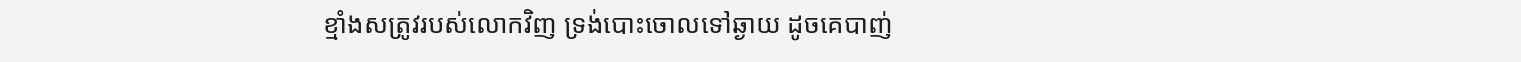ខ្មាំងសត្រូវរបស់លោកវិញ ទ្រង់បោះចោលទៅឆ្ងាយ ដូចគេបាញ់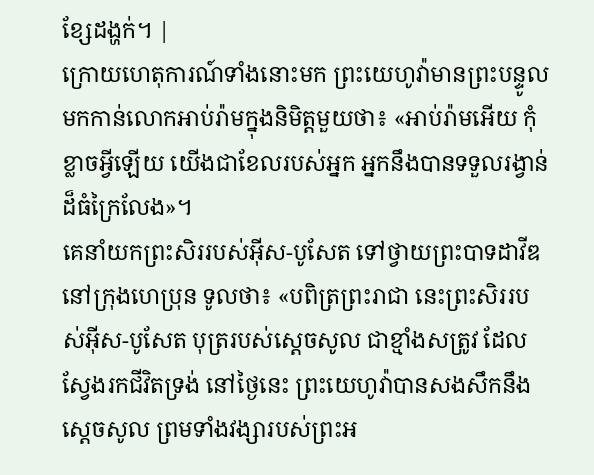ខ្សែដង្ហក់។ |
ក្រោយហេតុការណ៍ទាំងនោះមក ព្រះយេហូវ៉ាមានព្រះបន្ទូលមកកាន់លោកអាប់រ៉ាមក្នុងនិមិត្តមួយថា៖ «អាប់រ៉ាមអើយ កុំខ្លាចអ្វីឡើយ យើងជាខែលរបស់អ្នក អ្នកនឹងបានទទួលរង្វាន់ដ៏ធំក្រៃលែង»។
គេនាំយកព្រះសិររបស់អ៊ីស-បូសែត ទៅថ្វាយព្រះបាទដាវីឌនៅក្រុងហេប្រុន ទូលថា៖ «បពិត្រព្រះរាជា នេះព្រះសិររបស់អ៊ីស-បូសែត បុត្ររបស់ស្តេចសូល ជាខ្មាំងសត្រូវ ដែលស្វែងរកជីវិតទ្រង់ នៅថ្ងៃនេះ ព្រះយេហូវ៉ាបានសងសឹកនឹងស្ដេចសូល ព្រមទាំងវង្សារបស់ព្រះអ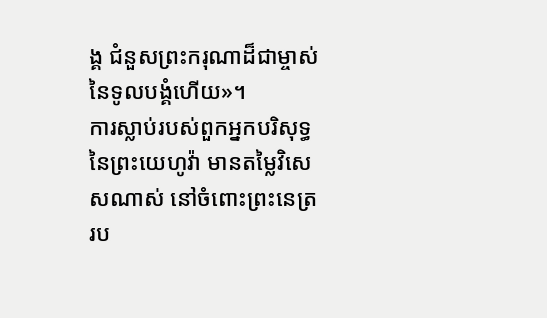ង្គ ជំនួសព្រះករុណាដ៏ជាម្ចាស់នៃទូលបង្គំហើយ»។
ការស្លាប់របស់ពួកអ្នកបរិសុទ្ធនៃព្រះយេហូវ៉ា មានតម្លៃវិសេសណាស់ នៅចំពោះព្រះនេត្ររប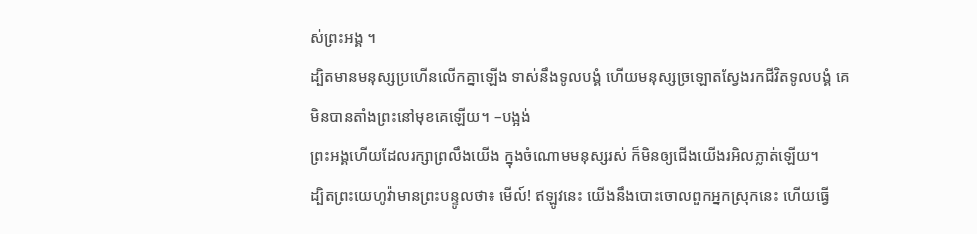ស់ព្រះអង្គ ។
ដ្បិតមានមនុស្សប្រហើនលើកគ្នាឡើង ទាស់នឹងទូលបង្គំ ហើយមនុស្សច្រឡោតស្វែងរកជីវិតទូលបង្គំ គេមិនបានតាំងព្រះនៅមុខគេឡើយ។ –បង្អង់
ព្រះអង្គហើយដែលរក្សាព្រលឹងយើង ក្នុងចំណោមមនុស្សរស់ ក៏មិនឲ្យជើងយើងរអិលភ្លាត់ឡើយ។
ដ្បិតព្រះយេហូវ៉ាមានព្រះបន្ទូលថា៖ មើល៍! ឥឡូវនេះ យើងនឹងបោះចោលពួកអ្នកស្រុកនេះ ហើយធ្វើ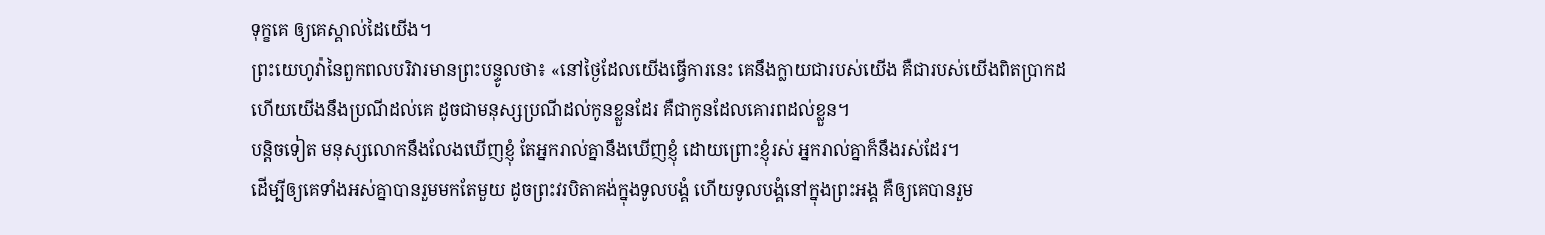ទុក្ខគេ ឲ្យគេស្គាល់ដៃយើង។
ព្រះយេហូវ៉ានៃពួកពលបរិវារមានព្រះបន្ទូលថា៖ «នៅថ្ងៃដែលយើងធ្វើការនេះ គេនឹងក្លាយជារបស់យើង គឺជារបស់យើងពិតប្រាកដ ហើយយើងនឹងប្រណីដល់គេ ដូចជាមនុស្សប្រណីដល់កូនខ្លួនដែរ គឺជាកូនដែលគោរពដល់ខ្លួន។
បន្តិចទៀត មនុស្សលោកនឹងលែងឃើញខ្ញុំ តែអ្នករាល់គ្នានឹងឃើញខ្ញុំ ដោយព្រោះខ្ញុំរស់ អ្នករាល់គ្នាក៏នឹងរស់ដែរ។
ដើម្បីឲ្យគេទាំងអស់គ្នាបានរួមមកតែមួយ ដូចព្រះវរបិតាគង់ក្នុងទូលបង្គំ ហើយទូលបង្គំនៅក្នុងព្រះអង្គ គឺឲ្យគេបានរួម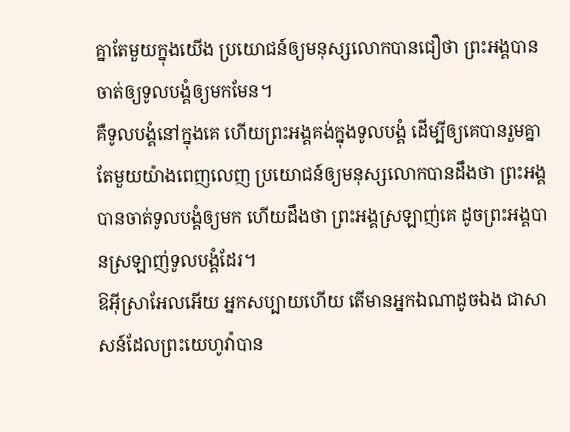គ្នាតែមួយក្នុងយើង ប្រយោជន៍ឲ្យមនុស្សលោកបានជឿថា ព្រះអង្គបានចាត់ឲ្យទូលបង្គំឲ្យមកមែន។
គឺទូលបង្គំនៅក្នុងគេ ហើយព្រះអង្គគង់ក្នុងទូលបង្គំ ដើម្បីឲ្យគេបានរួមគ្នាតែមួយយ៉ាងពេញលេញ ប្រយោជន៍ឲ្យមនុស្សលោកបានដឹងថា ព្រះអង្គបានចាត់ទូលបង្គំឲ្យមក ហើយដឹងថា ព្រះអង្គស្រឡាញ់គេ ដូចព្រះអង្គបានស្រឡាញ់ទូលបង្គំដែរ។
ឱអ៊ីស្រាអែលអើយ អ្នកសប្បាយហើយ តើមានអ្នកឯណាដូចឯង ជាសាសន៍ដែលព្រះយេហូវ៉ាបាន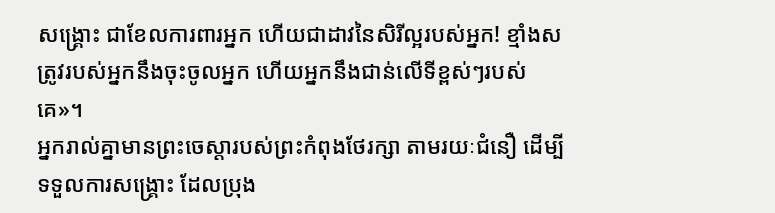សង្គ្រោះ ជាខែលការពារអ្នក ហើយជាដាវនៃសិរីល្អរបស់អ្នក! ខ្មាំងសត្រូវរបស់អ្នកនឹងចុះចូលអ្នក ហើយអ្នកនឹងជាន់លើទីខ្ពស់ៗរបស់គេ»។
អ្នករាល់គ្នាមានព្រះចេស្តារបស់ព្រះកំពុងថែរក្សា តាមរយៈជំនឿ ដើម្បីទទួលការសង្គ្រោះ ដែលប្រុង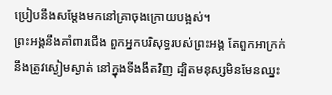ប្រៀបនឹងសម្តែងមកនៅគ្រាចុងក្រោយបង្អស់។
ព្រះអង្គនឹងគាំពារជើង ពួកអ្នកបរិសុទ្ធរបស់ព្រះអង្គ តែពួកអាក្រក់នឹងត្រូវស្ងៀមស្ងាត់ នៅក្នុងទីងងឹតវិញ ដ្បិតមនុស្សមិនមែនឈ្នះ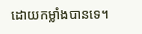ដោយកម្លាំងបានទេ។